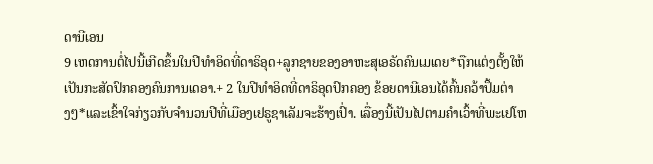ດານີເອນ
9 ເຫດການຕໍ່ໄປນີ້ເກີດຂຶ້ນໃນປີທຳອິດທີ່ດາຣິອຸດ+ລູກຊາຍຂອງອາຫະສຸເອຣັດຄົນເມເດຍ*ຖືກແຕ່ງຕັ້ງໃຫ້ເປັນກະສັດປົກຄອງຄົນການເດອາ.+ 2 ໃນປີທຳອິດທີ່ດາຣິອຸດປົກຄອງ ຂ້ອຍດານີເອນໄດ້ຄົ້ນຄວ້າປຶ້ມຕ່າງໆ*ແລະເຂົ້າໃຈກ່ຽວກັບຈຳນວນປີທີ່ເມືອງເຢຣູຊາເລັມຈະຮ້າງເປົ່າ. ເລື່ອງນີ້ເປັນໄປຕາມຄຳເວົ້າທີ່ພະເຢໂຫ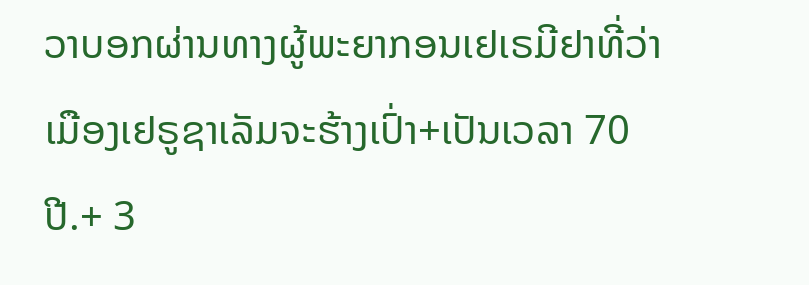ວາບອກຜ່ານທາງຜູ້ພະຍາກອນເຢເຣມີຢາທີ່ວ່າ ເມືອງເຢຣູຊາເລັມຈະຮ້າງເປົ່າ+ເປັນເວລາ 70 ປີ.+ 3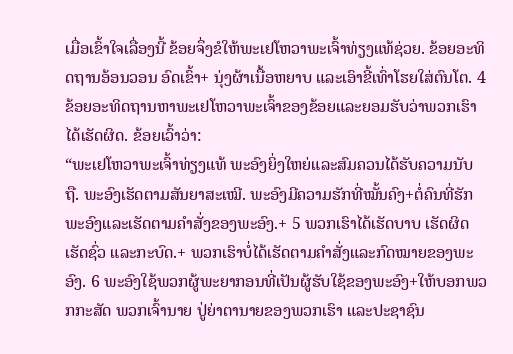ເມື່ອເຂົ້າໃຈເລື່ອງນີ້ ຂ້ອຍຈຶ່ງຂໍໃຫ້ພະເຢໂຫວາພະເຈົ້າທ່ຽງແທ້ຊ່ວຍ. ຂ້ອຍອະທິດຖານອ້ອນວອນ ອົດເຂົ້າ+ ນຸ່ງຜ້າເນື້ອຫຍາບ ແລະເອົາຂີ້ເທົ່າໂຮຍໃສ່ຕົນໂຕ. 4 ຂ້ອຍອະທິດຖານຫາພະເຢໂຫວາພະເຈົ້າຂອງຂ້ອຍແລະຍອມຮັບວ່າພວກເຮົາໄດ້ເຮັດຜິດ. ຂ້ອຍເວົ້າວ່າ:
“ພະເຢໂຫວາພະເຈົ້າທ່ຽງແທ້ ພະອົງຍິ່ງໃຫຍ່ແລະສົມຄວນໄດ້ຮັບຄວາມນັບຖື. ພະອົງເຮັດຕາມສັນຍາສະເໝີ. ພະອົງມີຄວາມຮັກທີ່ໝັ້ນຄົງ+ຕໍ່ຄົນທີ່ຮັກພະອົງແລະເຮັດຕາມຄຳສັ່ງຂອງພະອົງ.+ 5 ພວກເຮົາໄດ້ເຮັດບາບ ເຮັດຜິດ ເຮັດຊົ່ວ ແລະກະບົດ.+ ພວກເຮົາບໍ່ໄດ້ເຮັດຕາມຄຳສັ່ງແລະກົດໝາຍຂອງພະອົງ. 6 ພະອົງໃຊ້ພວກຜູ້ພະຍາກອນທີ່ເປັນຜູ້ຮັບໃຊ້ຂອງພະອົງ+ໃຫ້ບອກພວກກະສັດ ພວກເຈົ້ານາຍ ປູ່ຍ່າຕານາຍຂອງພວກເຮົາ ແລະປະຊາຊົນ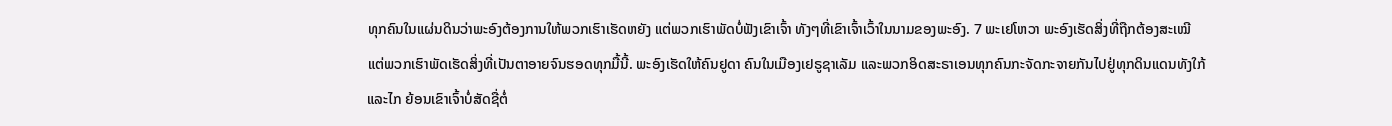ທຸກຄົນໃນແຜ່ນດິນວ່າພະອົງຕ້ອງການໃຫ້ພວກເຮົາເຮັດຫຍັງ ແຕ່ພວກເຮົາພັດບໍ່ຟັງເຂົາເຈົ້າ ທັງໆທີ່ເຂົາເຈົ້າເວົ້າໃນນາມຂອງພະອົງ. 7 ພະເຢໂຫວາ ພະອົງເຮັດສິ່ງທີ່ຖືກຕ້ອງສະເໝີ ແຕ່ພວກເຮົາພັດເຮັດສິ່ງທີ່ເປັນຕາອາຍຈົນຮອດທຸກມື້ນີ້. ພະອົງເຮັດໃຫ້ຄົນຢູດາ ຄົນໃນເມືອງເຢຣູຊາເລັມ ແລະພວກອິດສະຣາເອນທຸກຄົນກະຈັດກະຈາຍກັນໄປຢູ່ທຸກດິນແດນທັງໃກ້ແລະໄກ ຍ້ອນເຂົາເຈົ້າບໍ່ສັດຊື່ຕໍ່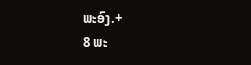ພະອົງ.+
8 ພະ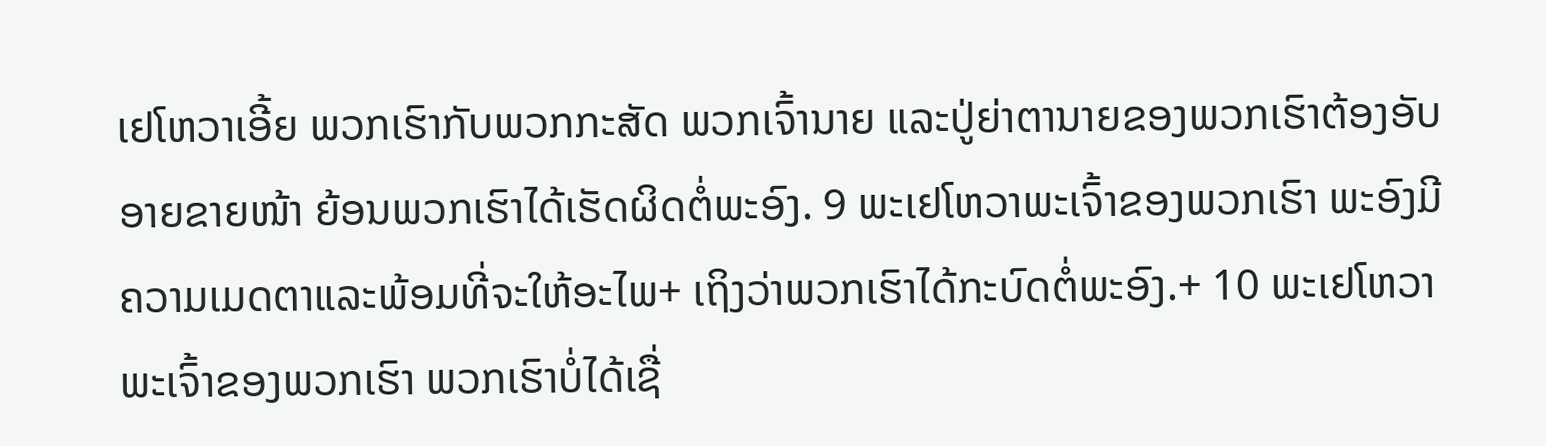ເຢໂຫວາເອີ້ຍ ພວກເຮົາກັບພວກກະສັດ ພວກເຈົ້ານາຍ ແລະປູ່ຍ່າຕານາຍຂອງພວກເຮົາຕ້ອງອັບອາຍຂາຍໜ້າ ຍ້ອນພວກເຮົາໄດ້ເຮັດຜິດຕໍ່ພະອົງ. 9 ພະເຢໂຫວາພະເຈົ້າຂອງພວກເຮົາ ພະອົງມີຄວາມເມດຕາແລະພ້ອມທີ່ຈະໃຫ້ອະໄພ+ ເຖິງວ່າພວກເຮົາໄດ້ກະບົດຕໍ່ພະອົງ.+ 10 ພະເຢໂຫວາພະເຈົ້າຂອງພວກເຮົາ ພວກເຮົາບໍ່ໄດ້ເຊື່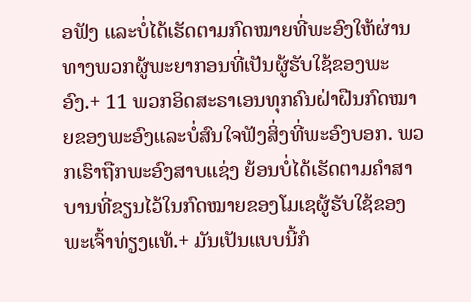ອຟັງ ແລະບໍ່ໄດ້ເຮັດຕາມກົດໝາຍທີ່ພະອົງໃຫ້ຜ່ານທາງພວກຜູ້ພະຍາກອນທີ່ເປັນຜູ້ຮັບໃຊ້ຂອງພະອົງ.+ 11 ພວກອິດສະຣາເອນທຸກຄົນຝ່າຝືນກົດໝາຍຂອງພະອົງແລະບໍ່ສົນໃຈຟັງສິ່ງທີ່ພະອົງບອກ. ພວກເຮົາຖືກພະອົງສາບແຊ່ງ ຍ້ອນບໍ່ໄດ້ເຮັດຕາມຄຳສາບານທີ່ຂຽນໄວ້ໃນກົດໝາຍຂອງໂມເຊຜູ້ຮັບໃຊ້ຂອງພະເຈົ້າທ່ຽງແທ້.+ ມັນເປັນແບບນີ້ກໍ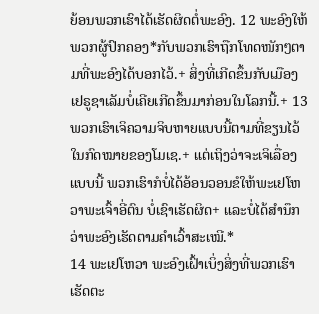ຍ້ອນພວກເຮົາໄດ້ເຮັດຜິດຕໍ່ພະອົງ. 12 ພະອົງໃຫ້ພວກຜູ້ປົກຄອງ*ກັບພວກເຮົາຖືກໂທດໜັກໆຕາມທີ່ພະອົງໄດ້ບອກໄວ້.+ ສິ່ງທີ່ເກີດຂຶ້ນກັບເມືອງເຢຣູຊາເລັມບໍ່ເຄີຍເກີດຂຶ້ນມາກ່ອນໃນໂລກນີ້.+ 13 ພວກເຮົາເຈິຄວາມຈິບຫາຍແບບນີ້ຕາມທີ່ຂຽນໄວ້ໃນກົດໝາຍຂອງໂມເຊ.+ ແຕ່ເຖິງວ່າຈະເຈິເລື່ອງແບບນີ້ ພວກເຮົາກໍບໍ່ໄດ້ອ້ອນວອນຂໍໃຫ້ພະເຢໂຫວາພະເຈົ້າອີ່ຕົນ ບໍ່ເຊົາເຮັດຜິດ+ ແລະບໍ່ໄດ້ສຳນຶກວ່າພະອົງເຮັດຕາມຄຳເວົ້າສະເໝີ.*
14 ພະເຢໂຫວາ ພະອົງເຝົ້າເບິ່ງສິ່ງທີ່ພວກເຮົາເຮັດຕະ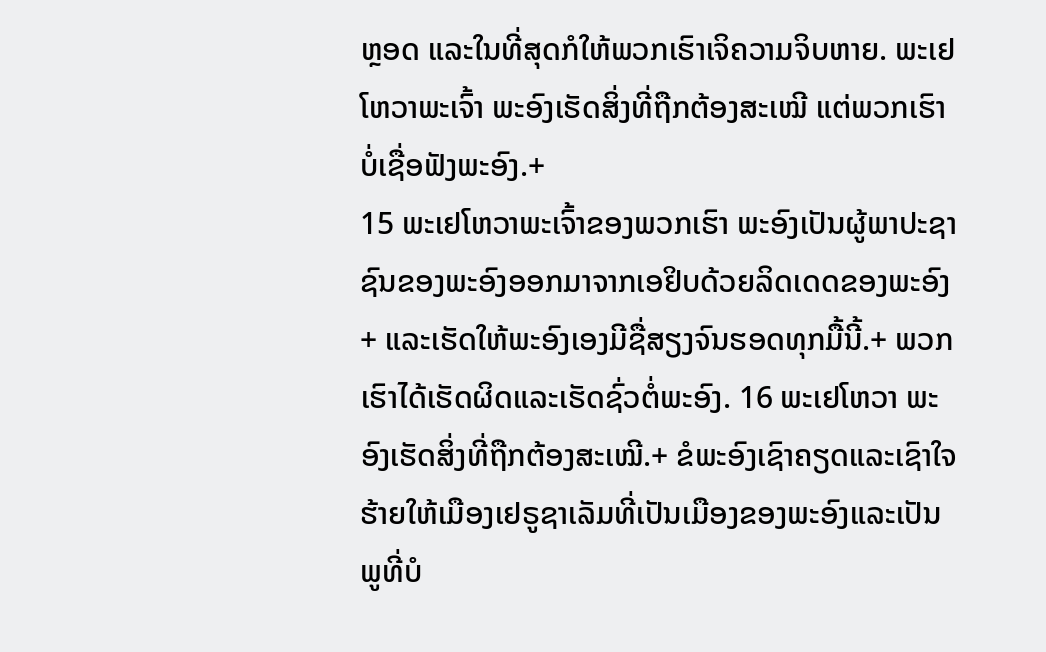ຫຼອດ ແລະໃນທີ່ສຸດກໍໃຫ້ພວກເຮົາເຈິຄວາມຈິບຫາຍ. ພະເຢໂຫວາພະເຈົ້າ ພະອົງເຮັດສິ່ງທີ່ຖືກຕ້ອງສະເໝີ ແຕ່ພວກເຮົາບໍ່ເຊື່ອຟັງພະອົງ.+
15 ພະເຢໂຫວາພະເຈົ້າຂອງພວກເຮົາ ພະອົງເປັນຜູ້ພາປະຊາຊົນຂອງພະອົງອອກມາຈາກເອຢິບດ້ວຍລິດເດດຂອງພະອົງ+ ແລະເຮັດໃຫ້ພະອົງເອງມີຊື່ສຽງຈົນຮອດທຸກມື້ນີ້.+ ພວກເຮົາໄດ້ເຮັດຜິດແລະເຮັດຊົ່ວຕໍ່ພະອົງ. 16 ພະເຢໂຫວາ ພະອົງເຮັດສິ່ງທີ່ຖືກຕ້ອງສະເໝີ.+ ຂໍພະອົງເຊົາຄຽດແລະເຊົາໃຈຮ້າຍໃຫ້ເມືອງເຢຣູຊາເລັມທີ່ເປັນເມືອງຂອງພະອົງແລະເປັນພູທີ່ບໍ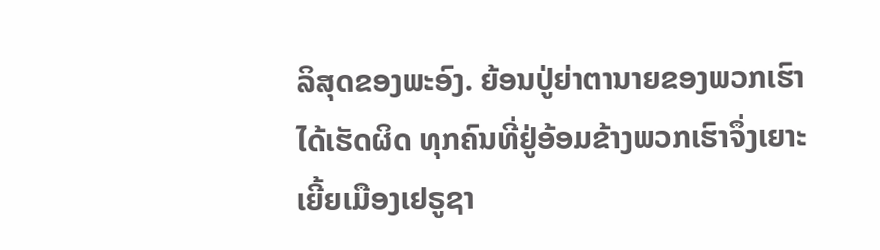ລິສຸດຂອງພະອົງ. ຍ້ອນປູ່ຍ່າຕານາຍຂອງພວກເຮົາໄດ້ເຮັດຜິດ ທຸກຄົນທີ່ຢູ່ອ້ອມຂ້າງພວກເຮົາຈຶ່ງເຍາະເຍີ້ຍເມືອງເຢຣູຊາ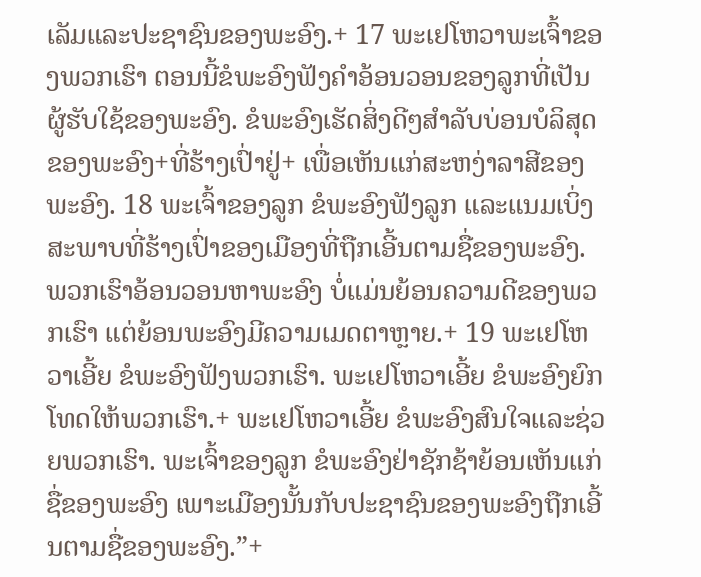ເລັມແລະປະຊາຊົນຂອງພະອົງ.+ 17 ພະເຢໂຫວາພະເຈົ້າຂອງພວກເຮົາ ຕອນນີ້ຂໍພະອົງຟັງຄຳອ້ອນວອນຂອງລູກທີ່ເປັນຜູ້ຮັບໃຊ້ຂອງພະອົງ. ຂໍພະອົງເຮັດສິ່ງດີໆສຳລັບບ່ອນບໍລິສຸດຂອງພະອົງ+ທີ່ຮ້າງເປົ່າຢູ່+ ເພື່ອເຫັນແກ່ສະຫງ່າລາສີຂອງພະອົງ. 18 ພະເຈົ້າຂອງລູກ ຂໍພະອົງຟັງລູກ ແລະແນມເບິ່ງສະພາບທີ່ຮ້າງເປົ່າຂອງເມືອງທີ່ຖືກເອີ້ນຕາມຊື່ຂອງພະອົງ. ພວກເຮົາອ້ອນວອນຫາພະອົງ ບໍ່ແມ່ນຍ້ອນຄວາມດີຂອງພວກເຮົາ ແຕ່ຍ້ອນພະອົງມີຄວາມເມດຕາຫຼາຍ.+ 19 ພະເຢໂຫວາເອີ້ຍ ຂໍພະອົງຟັງພວກເຮົາ. ພະເຢໂຫວາເອີ້ຍ ຂໍພະອົງຍົກໂທດໃຫ້ພວກເຮົາ.+ ພະເຢໂຫວາເອີ້ຍ ຂໍພະອົງສົນໃຈແລະຊ່ວຍພວກເຮົາ. ພະເຈົ້າຂອງລູກ ຂໍພະອົງຢ່າຊັກຊ້າຍ້ອນເຫັນແກ່ຊື່ຂອງພະອົງ ເພາະເມືອງນັ້ນກັບປະຊາຊົນຂອງພະອົງຖືກເອີ້ນຕາມຊື່ຂອງພະອົງ.”+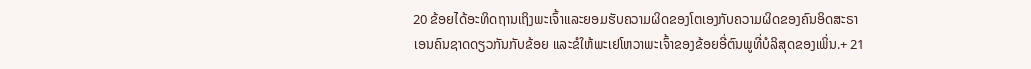20 ຂ້ອຍໄດ້ອະທິດຖານເຖິງພະເຈົ້າແລະຍອມຮັບຄວາມຜິດຂອງໂຕເອງກັບຄວາມຜິດຂອງຄົນອິດສະຣາເອນຄົນຊາດດຽວກັນກັບຂ້ອຍ ແລະຂໍໃຫ້ພະເຢໂຫວາພະເຈົ້າຂອງຂ້ອຍອີ່ຕົນພູທີ່ບໍລິສຸດຂອງເພິ່ນ.+ 21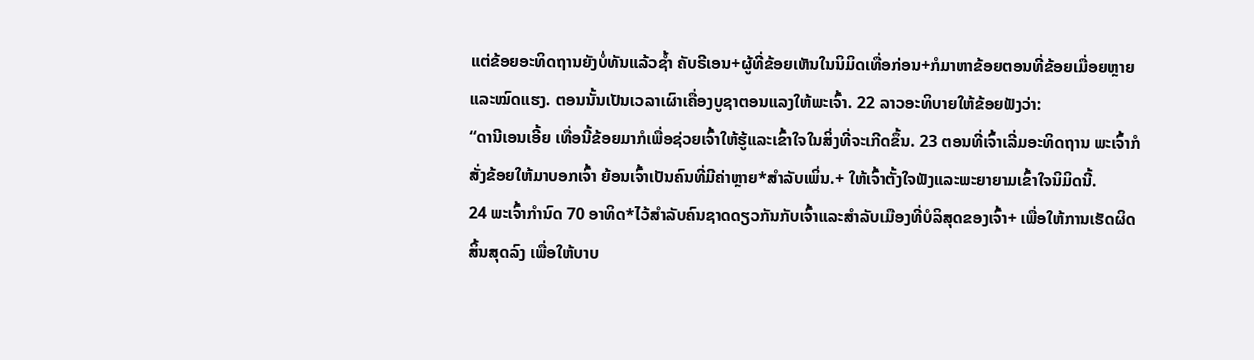ແຕ່ຂ້ອຍອະທິດຖານຍັງບໍ່ທັນແລ້ວຊ້ຳ ຄັບຣີເອນ+ຜູ້ທີ່ຂ້ອຍເຫັນໃນນິມິດເທື່ອກ່ອນ+ກໍມາຫາຂ້ອຍຕອນທີ່ຂ້ອຍເມື່ອຍຫຼາຍແລະໝົດແຮງ. ຕອນນັ້ນເປັນເວລາເຜົາເຄື່ອງບູຊາຕອນແລງໃຫ້ພະເຈົ້າ. 22 ລາວອະທິບາຍໃຫ້ຂ້ອຍຟັງວ່າ:
“ດານີເອນເອີ້ຍ ເທື່ອນີ້ຂ້ອຍມາກໍເພື່ອຊ່ວຍເຈົ້າໃຫ້ຮູ້ແລະເຂົ້າໃຈໃນສິ່ງທີ່ຈະເກີດຂຶ້ນ. 23 ຕອນທີ່ເຈົ້າເລີ່ມອະທິດຖານ ພະເຈົ້າກໍສັ່ງຂ້ອຍໃຫ້ມາບອກເຈົ້າ ຍ້ອນເຈົ້າເປັນຄົນທີ່ມີຄ່າຫຼາຍ*ສຳລັບເພິ່ນ.+ ໃຫ້ເຈົ້າຕັ້ງໃຈຟັງແລະພະຍາຍາມເຂົ້າໃຈນິມິດນີ້.
24 ພະເຈົ້າກຳນົດ 70 ອາທິດ*ໄວ້ສຳລັບຄົນຊາດດຽວກັນກັບເຈົ້າແລະສຳລັບເມືອງທີ່ບໍລິສຸດຂອງເຈົ້າ+ ເພື່ອໃຫ້ການເຮັດຜິດສິ້ນສຸດລົງ ເພື່ອໃຫ້ບາບ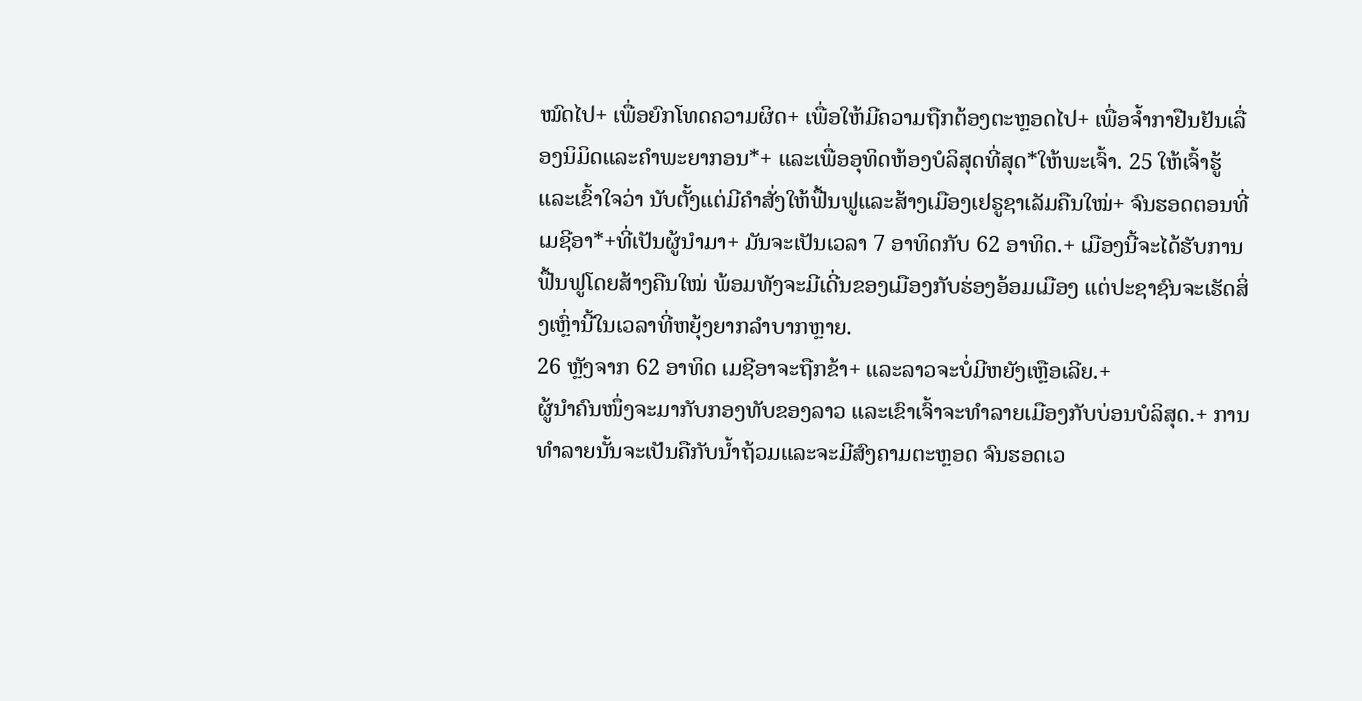ໝົດໄປ+ ເພື່ອຍົກໂທດຄວາມຜິດ+ ເພື່ອໃຫ້ມີຄວາມຖືກຕ້ອງຕະຫຼອດໄປ+ ເພື່ອຈ້ຳກາຢືນຢັນເລື່ອງນິມິດແລະຄຳພະຍາກອນ*+ ແລະເພື່ອອຸທິດຫ້ອງບໍລິສຸດທີ່ສຸດ*ໃຫ້ພະເຈົ້າ. 25 ໃຫ້ເຈົ້າຮູ້ແລະເຂົ້າໃຈວ່າ ນັບຕັ້ງແຕ່ມີຄຳສັ່ງໃຫ້ຟື້ນຟູແລະສ້າງເມືອງເຢຣູຊາເລັມຄືນໃໝ່+ ຈົນຮອດຕອນທີ່ເມຊີອາ*+ທີ່ເປັນຜູ້ນຳມາ+ ມັນຈະເປັນເວລາ 7 ອາທິດກັບ 62 ອາທິດ.+ ເມືອງນີ້ຈະໄດ້ຮັບການຟື້ນຟູໂດຍສ້າງຄືນໃໝ່ ພ້ອມທັງຈະມີເດີ່ນຂອງເມືອງກັບຮ່ອງອ້ອມເມືອງ ແຕ່ປະຊາຊົນຈະເຮັດສິ່ງເຫຼົ່ານີ້ໃນເວລາທີ່ຫຍຸ້ງຍາກລຳບາກຫຼາຍ.
26 ຫຼັງຈາກ 62 ອາທິດ ເມຊີອາຈະຖືກຂ້າ+ ແລະລາວຈະບໍ່ມີຫຍັງເຫຼືອເລີຍ.+
ຜູ້ນຳຄົນໜຶ່ງຈະມາກັບກອງທັບຂອງລາວ ແລະເຂົາເຈົ້າຈະທຳລາຍເມືອງກັບບ່ອນບໍລິສຸດ.+ ການທຳລາຍນັ້ນຈະເປັນຄືກັບນ້ຳຖ້ວມແລະຈະມີສົງຄາມຕະຫຼອດ ຈົນຮອດເວ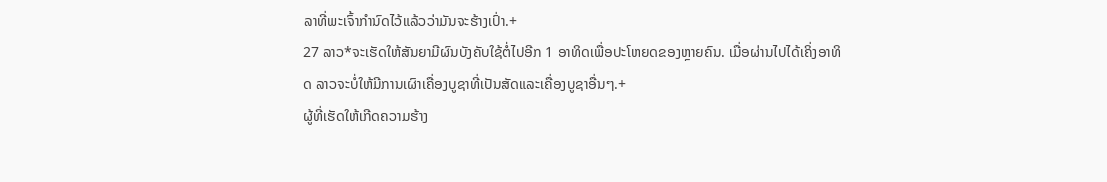ລາທີ່ພະເຈົ້າກຳນົດໄວ້ແລ້ວວ່າມັນຈະຮ້າງເປົ່າ.+
27 ລາວ*ຈະເຮັດໃຫ້ສັນຍາມີຜົນບັງຄັບໃຊ້ຕໍ່ໄປອີກ 1 ອາທິດເພື່ອປະໂຫຍດຂອງຫຼາຍຄົນ. ເມື່ອຜ່ານໄປໄດ້ເຄິ່ງອາທິດ ລາວຈະບໍ່ໃຫ້ມີການເຜົາເຄື່ອງບູຊາທີ່ເປັນສັດແລະເຄື່ອງບູຊາອື່ນໆ.+
ຜູ້ທີ່ເຮັດໃຫ້ເກີດຄວາມຮ້າງ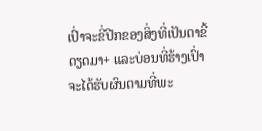ເປົ່າຈະຂີ່ປີກຂອງສິ່ງທີ່ເປັນຕາຂີ້ດຽດມາ+ ແລະບ່ອນທີ່ຮ້າງເປົ່າຈະໄດ້ຮັບຜົນຕາມທີ່ພະ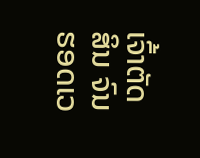ເຈົ້າຕັດສິນ ຈົນຮອດເວ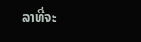ລາທີ່ຈະ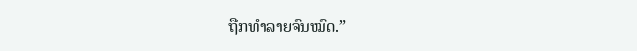ຖືກທຳລາຍຈົນໝົດ.”